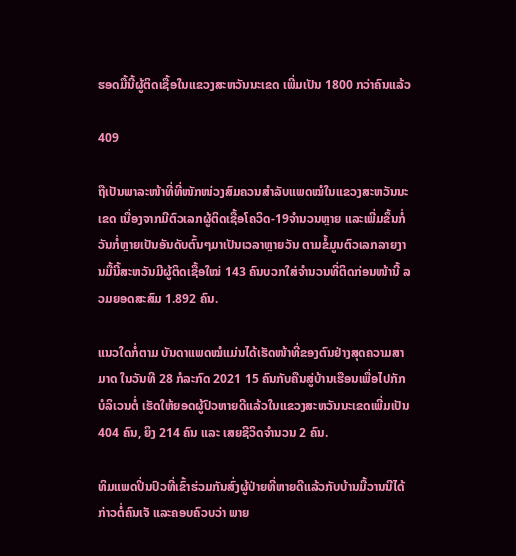ຮອດມື້ນີ້ຜູ້ຕິດເຊື້ອໃນແຂວງສະຫວັນນະເຂດ ເພີ່ມເປັນ 1800 ກວ່າຄົນແລ້ວ

409

ຖືເປັນພາລະໜ້າທີ່ທີ່ໜັກໜ່ວງສົມຄວນສຳລັບແພດໝໍໃນແຂວງສະຫວັນນະເຂດ ເນື່ອງຈາກມີຕົວເລກຜູ້ຕິດເຊື້ອໂຄວິດ-19ຈຳນວນຫຼາຍ ແລະເພີ່ມຂຶ້ນກໍ່ວັນກໍ່ຫຼາຍເປັນອັນດັບຕົ້ນໆມາເປັນເວລາຫຼາຍວັນ ຕາມຂໍ້ມູນຕົວເລກລາຍງານມື້ນີ້ສະຫວັນມີຜູ້ຕິດເຊື້ອໃໝ່ 143 ຄົນບວກໃສ່ຈຳນວນທີ່ຕິດກ່ອນໜ້ານີ້ ລວມຍອດສະສົມ 1.892 ຄົນ.

ແນວໃດກໍ່ຕາມ ບັນດາແພດໝໍແມ່ນໄດ້ເຮັດໜ້າທີ່ຂອງຕົນຢ່າງສຸດຄວາມສາມາດ ໃນວັນທີ 28 ກໍລະກົດ 2021 15 ຄົນກັບຄືນສູ່ບ້ານເຮືອນເພື່ອໄປກັກບໍລິເວນຕໍ່ ເຮັດໃຫ້ຍອດຜູ້ປົວຫາຍດີແລ້ວໃນແຂວງສະຫວັນນະເຂດເພີ່ມເປັນ 404 ຄົນ, ຍິງ 214 ຄົນ ແລະ ເສຍຊີວິດຈຳນວນ 2 ຄົນ.

ທິມແພດປິ່ນປົວທີ່ເຂົ້າຮ່ວມກັນສົ່ງຜູ້ປ່າຍທີ່ຫາຍດີແລ້ວກັບບ້ານມື້ວານນີໄດ້ກ່າວຕໍ່ຄົນເຈັ ແລະຄອບຄົວບວ່າ ພາຍ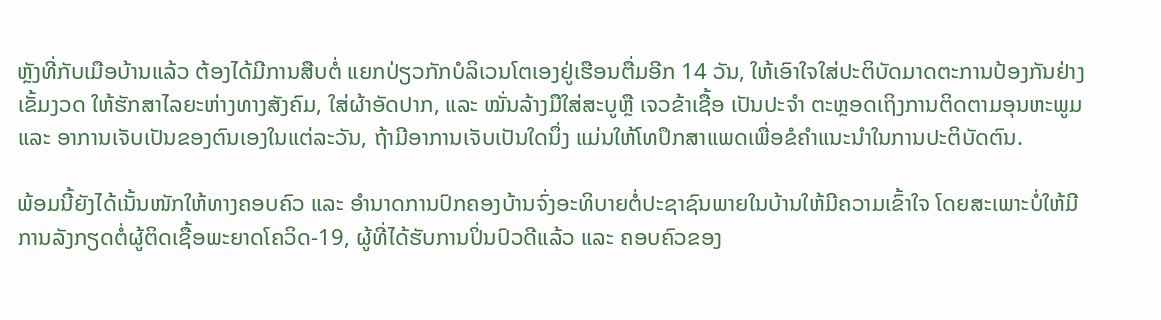ຫຼັງທີ່ກັບເມືອບ້ານແລ້ວ ຕ້ອງໄດ້ມີການສືບຕໍ່ ແຍກປ່ຽວກັກບໍລິເວນໂຕເອງຢູ່ເຮືອນຕື່ມອີກ 14 ວັນ, ໃຫ້ເອົາໃຈໃສ່ປະຕິບັດມາດຕະການປ້ອງກັນຢ່າງເຂັ້ມງວດ ໃຫ້ຮັກສາໄລຍະຫ່າງທາງສັງຄົມ, ໃສ່ຜ້າອັດປາກ, ແລະ ໝັ່ນລ້າງມືໃສ່ສະບູຫຼື ເຈວຂ້າເຊື້ອ ເປັນປະຈໍາ ຕະຫຼອດເຖິງການຕິດຕາມອຸນຫະພູມ ແລະ ອາການເຈັບເປັນຂອງຕົນເອງໃນແຕ່ລະວັນ, ຖ້າມີອາການເຈັບເປັນໃດນຶ່ງ ແມ່ນໃຫ້ໂທປຶກສາແພດເພື່ອຂໍຄໍາແນະນໍາໃນການປະຕິບັດຕົນ.

ພ້ອມນີ້ຍັງໄດ້ເນັ້ນໜັກໃຫ້ທາງຄອບຄົວ ແລະ ອໍານາດການປົກຄອງບ້ານຈົ່ງອະທິບາຍຕໍ່ປະຊາຊົນພາຍໃນບ້ານໃຫ້ມີຄວາມເຂົ້າໃຈ ໂດຍສະເພາະບໍ່ໃຫ້ມີການລັງກຽດຕໍ່ຜູ້ຕິດເຊື້ອພະຍາດໂຄວິດ-19, ຜູ້ທີ່ໄດ້ຮັບການປິ່ນປົວດີແລ້ວ ແລະ ຄອບຄົວຂອງ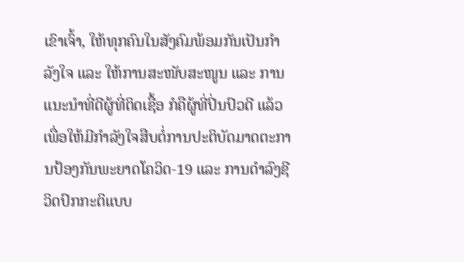ເຂົາເຈົ້າ, ໃຫ້ທຸກຄົນໃນສັງຄົມພ້ອມກັນເປັນກຳລັງໃຈ ແລະ ໃຫ້ການສະໜັບສະໜູນ ແລະ ການແນະນຳທີ່ດີຜູ້ທີ່ຕິດເຊື້ອ ກໍຄືຜູ້ທີ່ປິ່ນປົວດີ ແລ້ວເພື່ອໃຫ້ມີກຳລັງໃຈສືບຕໍ່ການປະຕິບັດມາດຕະການປ້ອງກັນພະຍາດໂຄວິດ-19 ແລະ ການດໍາລົງຊີວິດປົກກະຕິແບບ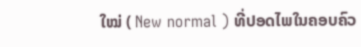ໃໝ່ ( New normal ) ທີ່ປອດໄພໃນຄອບຄົວ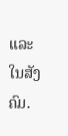ແລະ ໃນສັງຄົມ.